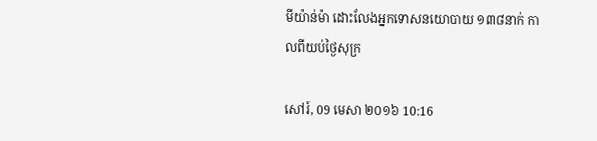មីយ៉ាន់ម៉ា ដោះលែងអ្នកទោសនយោបាយ ១៣៨នាក់ កាលពីយប់ថ្ងៃសុក្រ

សៅរ៍, 09 មេសា ២០១៦ 10:16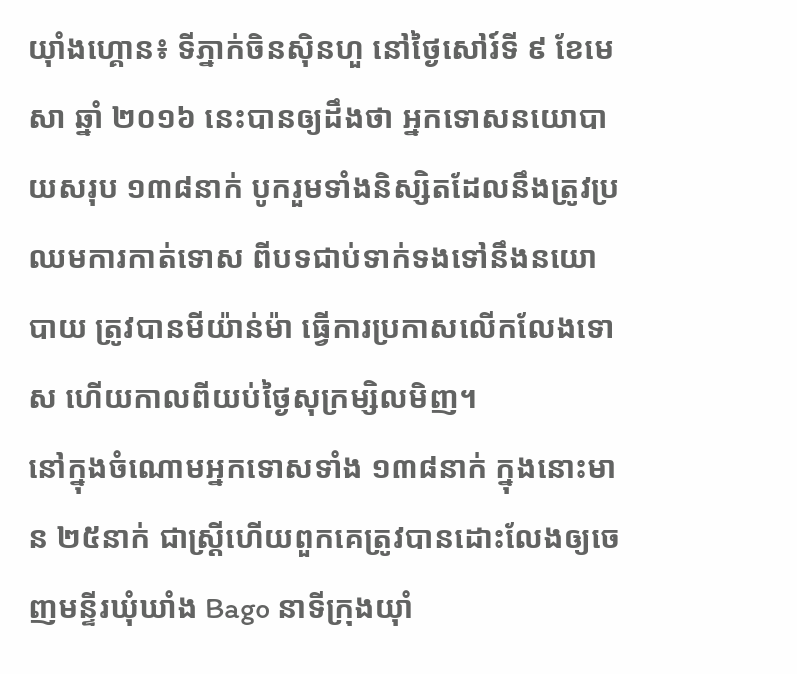យ៉ាំងហ្គោន៖ ទីភ្នាក់ចិនស៊ិនហួ នៅថ្ងៃសៅរ៍ទី ៩ ខែមេសា ឆ្នាំ ២០១៦ នេះបានឲ្យដឹងថា អ្នកទោសនយោបាយសរុប ១៣៨នាក់ បូករួមទាំងនិស្សិតដែលនឹងត្រូវប្រឈមការកាត់ទោស ពីបទជាប់ទាក់ទងទៅនឹងនយោបាយ ត្រូវបានមីយ៉ាន់ម៉ា ធ្វើការប្រកាសលើកលែងទោស ហើយកាលពីយប់ថ្ងៃសុក្រម្សិលមិញ។
នៅក្នុងចំណោមអ្នកទោសទាំង ១៣៨នាក់ ក្នុងនោះមាន ២៥នាក់ ជាស្ត្រីហើយពួកគេត្រូវបានដោះលែងឲ្យចេញមន្ទីរឃុំឃាំង Bago នាទីក្រុងយ៉ាំ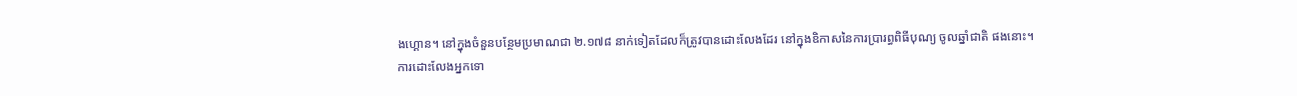ងហ្គោន។ នៅក្នុងចំនួនបន្ថែមប្រមាណជា ២.១៧៨ នាក់ទៀតដែលក៏ត្រូវបានដោះលែងដែរ នៅក្នុងឧិកាសនៃការប្រារព្ធពិធីបុណ្យ ចូលឆ្នាំជាតិ ផងនោះ។
ការដោះលែងអ្នកទោ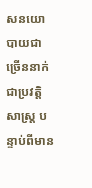សនយោបាយជាច្រើននាក់ ជាប្រវត្តិសាស្ត្រ បន្ទាប់ពីមាន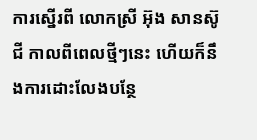ការស្នើរពី លោកស្រី អ៊ុង សានស៊ូជី កាលពីពេលថ្មីៗនេះ ហើយក៏នឹងការដោះលែងបន្ថែ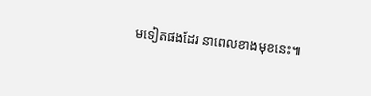មទៀតផងដែរ នាពេលខាងមុខនេះ៕